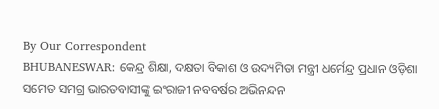By Our Correspondent
BHUBANESWAR: କେନ୍ଦ୍ର ଶିକ୍ଷା, ଦକ୍ଷତା ବିକାଶ ଓ ଉଦ୍ୟମିତା ମନ୍ତ୍ରୀ ଧର୍ମେନ୍ଦ୍ର ପ୍ରଧାନ ଓଡ଼ିଶା ସମେତ ସମଗ୍ର ଭାରତବାସୀଙ୍କୁ ଇଂରାଜୀ ନବବର୍ଷର ଅଭିନନ୍ଦନ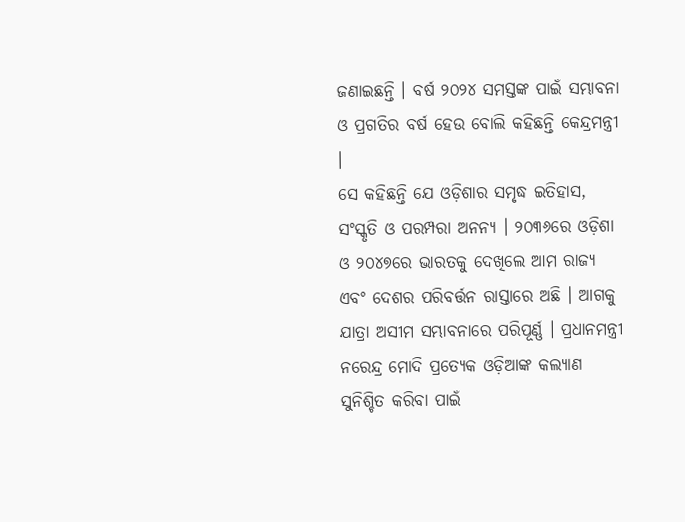ଜଣାଇଛନ୍ତି । ବର୍ଷ ୨୦୨୪ ସମସ୍ତଙ୍କ ପାଇଁ ସମ୍ଭାବନା ଓ ପ୍ରଗତିର ବର୍ଷ ହେଉ ବୋଲି କହିଛନ୍ତି କେନ୍ଦ୍ରମନ୍ତ୍ରୀ ।
ସେ କହିଛନ୍ତି ଯେ ଓଡ଼ିଶାର ସମୃଦ୍ଧ ଇତିହାସ, ସଂସ୍କୃତି ଓ ପରମ୍ପରା ଅନନ୍ୟ । ୨୦୩୬ରେ ଓଡ଼ିଶା ଓ ୨୦୪୭ରେ ଭାରତକୁ ଦେଖିଲେ ଆମ ରାଜ୍ୟ ଏବଂ ଦେଶର ପରିବର୍ତ୍ତନ ରାସ୍ତାରେ ଅଛି । ଆଗକୁ ଯାତ୍ରା ଅସୀମ ସମ୍ଭାବନାରେ ପରିପୂର୍ଣ୍ଣ । ପ୍ରଧାନମନ୍ତ୍ରୀ ନରେନ୍ଦ୍ର ମୋଦି ପ୍ରତ୍ୟେକ ଓଡ଼ିଆଙ୍କ କଲ୍ୟାଣ ସୁନିଶ୍ଚିତ କରିବା ପାଇଁ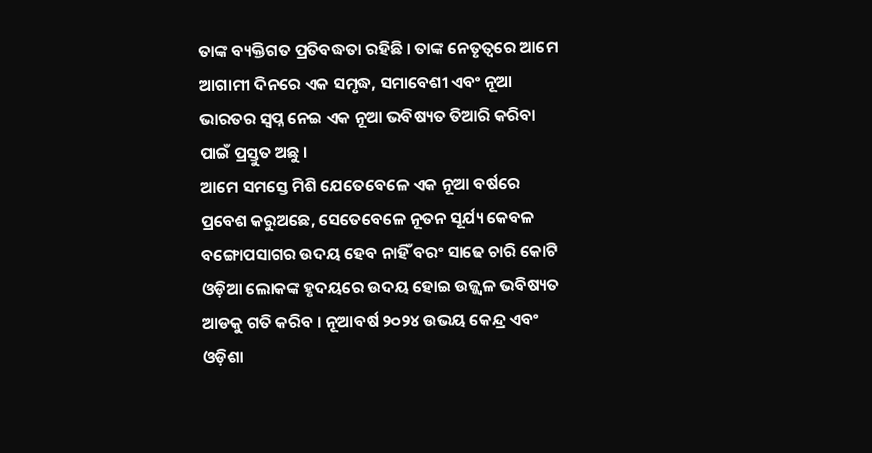ତାଙ୍କ ବ୍ୟକ୍ତିଗତ ପ୍ରତିବଦ୍ଧତା ରହିଛି । ତାଙ୍କ ନେତୃତ୍ୱରେ ଆମେ ଆଗାମୀ ଦିନରେ ଏକ ସମୃଦ୍ଧ, ସମାବେଶୀ ଏବଂ ନୂଆ ଭାରତର ସ୍ୱପ୍ନ ନେଇ ଏକ ନୂଆ ଭବିଷ୍ୟତ ତିଆରି କରିବା ପାଇଁ ପ୍ରସ୍ତୁତ ଅଛୁ ।
ଆମେ ସମସ୍ତେ ମିଶି ଯେତେବେଳେ ଏକ ନୂଆ ବର୍ଷରେ ପ୍ରବେଶ କରୁଅଛେ, ସେତେବେଳେ ନୂତନ ସୂର୍ଯ୍ୟ କେବଳ ବଙ୍ଗୋପସାଗର ଉଦୟ ହେବ ନାହିଁ ବରଂ ସାଢେ ଚାରି କୋଟି ଓଡ଼ିଆ ଲୋକଙ୍କ ହୃଦୟରେ ଉଦୟ ହୋଇ ଉଜ୍ଜ୍ୱଳ ଭବିଷ୍ୟତ ଆଡକୁ ଗତି କରିବ । ନୂଆବର୍ଷ ୨୦୨୪ ଉଭୟ କେନ୍ଦ୍ର ଏବଂ ଓଡ଼ିଶା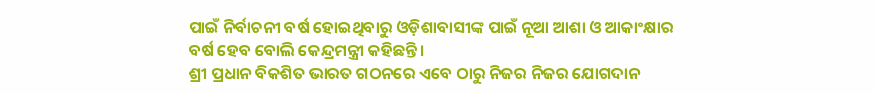ପାଇଁ ନିର୍ବାଚନୀ ବର୍ଷ ହୋଇଥିବାରୁ ଓଡ଼ିଶାବାସୀଙ୍କ ପାଇଁ ନୂଆ ଆଶା ଓ ଆକାଂକ୍ଷାର ବର୍ଷ ହେବ ବୋଲି କେନ୍ଦ୍ରମନ୍ତ୍ରୀ କହିଛନ୍ତି ।
ଶ୍ରୀ ପ୍ରଧାନ ବିକଶିତ ଭାରତ ଗଠନରେ ଏବେ ଠାରୁ ନିଜର ନିଜର ଯୋଗଦାନ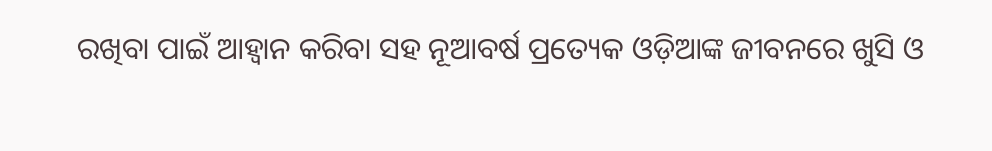ରଖିବା ପାଇଁ ଆହ୍ୱାନ କରିବା ସହ ନୂଆବର୍ଷ ପ୍ରତ୍ୟେକ ଓଡ଼ିଆଙ୍କ ଜୀବନରେ ଖୁସି ଓ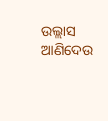ଉଲ୍ଲାସ ଆଣିଦେଉ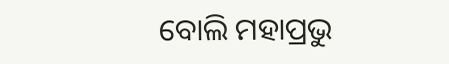ବୋଲି ମହାପ୍ରଭୁ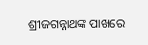ଶ୍ରୀଜଗନ୍ନାଥଙ୍କ ପାଖରେ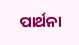ପାର୍ଥନା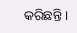କରିଛନ୍ତି ।